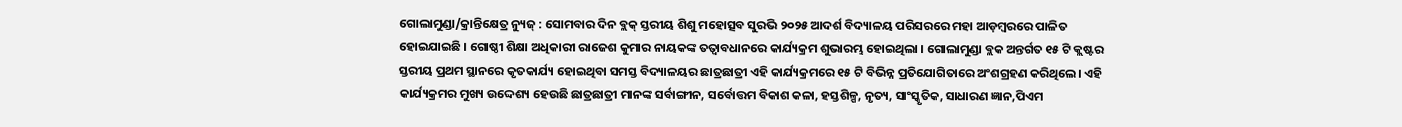ଗୋଲାମୁଣ୍ଡା/କ୍ରାନ୍ତିକ୍ଷେତ୍ର ନ୍ୟୁଜ୍ : ସୋମବାର ଦିନ ବ୍ଲକ୍ ସ୍ତରୀୟ ଶିଶୁ ମହୋତ୍ସବ ସୁରଭି ୨୦୨୫ ଆଦର୍ଶ ବିଦ୍ୟାଳୟ ପରିସରରେ ମହା ଆଡ଼ମ୍ବରରେ ପାଳିତ ହୋଇଯାଇଛି । ଗୋଷ୍ଠୀ ଶିକ୍ଷା ଅଧିକାରୀ ରାଜେଶ କୁମାର ନାୟକଙ୍କ ତତ୍ବାବଧାନରେ କାର୍ଯ୍ୟକ୍ରମ ଶୁଭାରମ୍ଭ ହୋଇଥିଲା । ଗୋଲାମୁଣ୍ଡା ବ୍ଲକ ଅନ୍ତର୍ଗତ ୧୫ ଟି କ୍ଲଷ୍ଟର ସ୍ତରୀୟ ପ୍ରଥମ ସ୍ଥାନରେ କୃତକାର୍ଯ୍ୟ ହୋଇଥିବା ସମସ୍ତ ବିଦ୍ୟାଳୟର ଛାତ୍ରଛାତ୍ରୀ ଏହି କାର୍ଯ୍ୟକ୍ରମରେ ୧୫ ଟି ବିଭିନ୍ନ ପ୍ରତିଯୋଗିତାରେ ଅଂଶଗ୍ରହଣ କରିଥିଲେ। ଏହି କାର୍ଯ୍ୟକ୍ରମର ମୁଖ୍ୟ ଉଦ୍ଦେଶ୍ୟ ହେଉଛି ଛାତ୍ରଛାତ୍ରୀ ମାନଙ୍କ ସର୍ବାଙ୍ଗୀନ, ସର୍ବୋତ୍ତମ ବିକାଶ କଳା, ହସ୍ତଶିଳ୍ପ, ନୃତ୍ୟ, ସାଂସ୍କୃତିକ, ସାଧାରଣ ଜ୍ଞାନ,ପିଏମ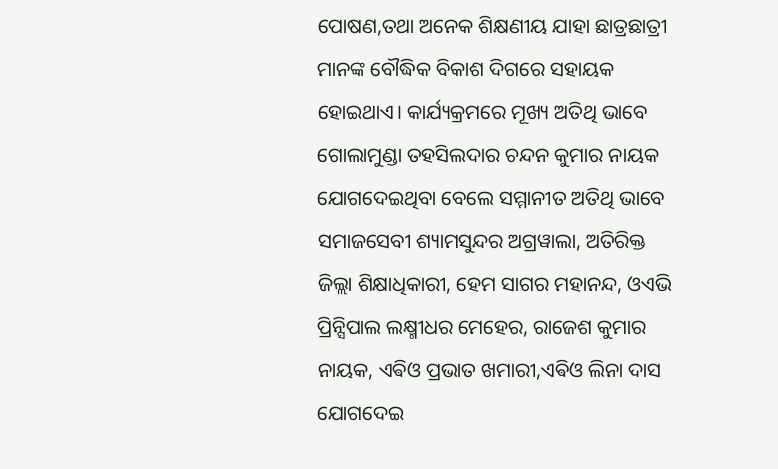ପୋଷଣ,ତଥା ଅନେକ ଶିକ୍ଷଣୀୟ ଯାହା ଛାତ୍ରଛାତ୍ରୀ ମାନଙ୍କ ବୌଦ୍ଧିକ ବିକାଶ ଦିଗରେ ସହାୟକ ହୋଇଥାଏ। କାର୍ଯ୍ୟକ୍ରମରେ ମୂଖ୍ୟ ଅତିଥି ଭାବେ ଗୋଲାମୁଣ୍ଡା ତହସିଲଦାର ଚନ୍ଦନ କୁମାର ନାୟକ ଯୋଗଦେଇଥିବା ବେଲେ ସମ୍ମାନୀତ ଅତିଥି ଭାବେ ସମାଜସେବୀ ଶ୍ୟାମସୁନ୍ଦର ଅଗ୍ରୱାଲା, ଅତିରିକ୍ତ ଜିଲ୍ଲା ଶିକ୍ଷାଧିକାରୀ, ହେମ ସାଗର ମହାନନ୍ଦ, ଓଏଭି ପ୍ରିନ୍ସିପାଲ ଲକ୍ଷ୍ମୀଧର ମେହେର, ରାଜେଶ କୁମାର ନାୟକ, ଏଵିଓ ପ୍ରଭାତ ଖମାରୀ,ଏଵିଓ ଲିନା ଦାସ ଯୋଗଦେଇ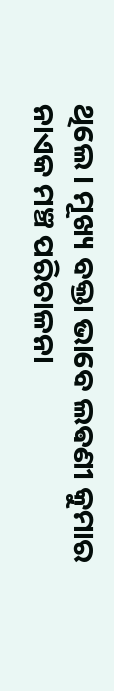ଥିଲେ। ମୂଖ୍ୟ ବକ୍ତା ଭାବେ ଲଵଣୀ କୁମାର ନାଏକ ମଞ୍ଚ ପରିଚାଳନା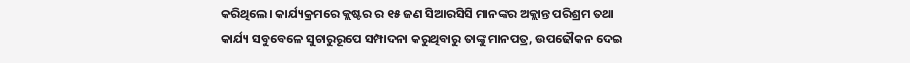କରିଥିଲେ। କାର୍ଯ୍ୟକ୍ରମରେ କ୍ଲଷ୍ଟର ର ୧୫ ଜଣ ସିଆରସିସି ମାନଙ୍କର ଅକ୍ଲାନ୍ତ ପରିଶ୍ରମ ତଥା କାର୍ଯ୍ୟ ସବୁବେଳେ ସୁଚାରୁରୂପେ ସମ୍ପାଦନା କରୁଥିବାରୁ ତାଙ୍କୁ ମାନପତ୍ର, ଉପଢୌକନ ଦେଇ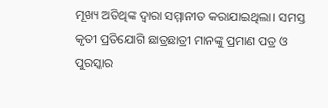ମୂଖ୍ୟ ଅତିଥିଙ୍କ ଦ୍ଵାରା ସମ୍ମାନୀତ କରାଯାଇଥିଲା। ସମସ୍ତ କୃତୀ ପ୍ରତିଯୋଗି ଛାତ୍ରଛାତ୍ରୀ ମାନଙ୍କୁ ପ୍ରମାଣ ପତ୍ର ଓ ପୁରସ୍କାର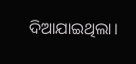ଦିଆଯାଇଥିଲା।